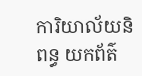ការិយាល័យនិពន្ធ យកព័ត៌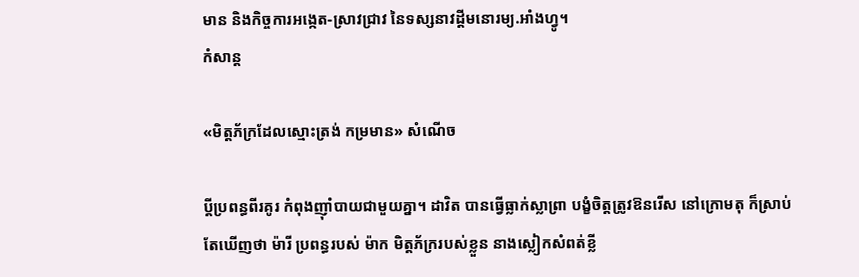មាន និងកិច្ចការអង្កេត-ស្រាវជ្រាវ នៃទស្សនាវដ្ដីមនោរម្យ.អាំងហ្វូ។
កំសាន្ដ

«មិត្តភ័ក្រដែលស្មោះត្រង់ កម្រមាន» សំណើច

ប្ដីប្រពន្ធពីរគូរ កំពុងញ៉ាំបាយជាមួយគ្នា។ ដាវិត បានធ្វើធ្លាក់ស្លាព្រា បង្ខំចិត្តត្រូវឱនរើស នៅក្រោមតុ ក៏ស្រាប់តែឃើញថា ម៉ារី ប្រពន្ធរបស់ ម៉ាក មិត្តភ័ក្ររបស់ខ្លួន នាងស្លៀកសំពត់ខ្លី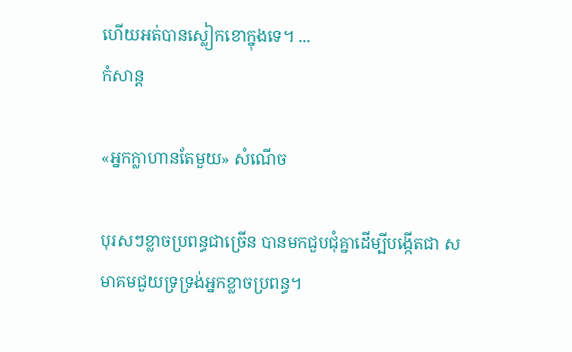ហើយអត់បានស្លៀកខោក្នុងទេ។ ...
កំសាន្ដ

«អ្នកក្លាហានតែមួយ» សំណើច

បុរសៗខ្លាចប្រពន្ធជាច្រើន បានមកជួបជុំគ្នាដើម្បីបង្កើតជា សមាគមជួយទ្រទ្រង់អ្នកខ្លាចប្រពន្ធ។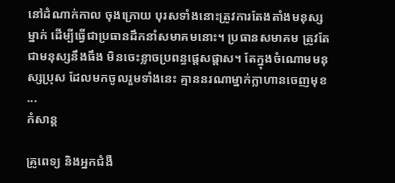នៅដំណាក់កាល ចុងក្រោយ បុរសទាំងនោះត្រូវការតែងតាំងមនុស្សម្នាក់ ដើម្បីធ្វើជាប្រធានដឹកនាំសមាគមនោះ។ ប្រធានសមាគម ត្រូវតែជាមនុស្សនឹងធឹង មិនចេះខ្លាចប្រពន្ធផ្ដេសផ្ដាស។ តែក្នុងចំណោមមនុស្សប្រុស ដែលមកចូលរួមទាំងនេះ គ្មាននរណាម្នាក់ក្លាហានចេញមុខ ...
កំសាន្ដ

គ្រូពេទ្យ និងអ្នកជំងឺ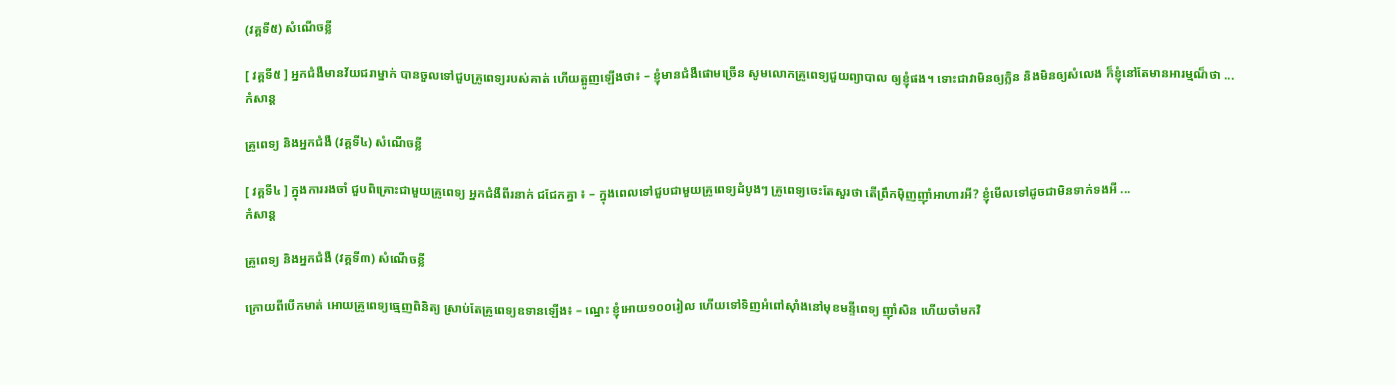(វគ្គទី៥) សំណើចខ្លី

[ វគ្គទី៥ ] អ្នកជំងឺមានវ័យជរាម្នាក់ បានចួលទៅជួបគ្រូពេទ្យរបស់គាត់ ហើយត្អូញឡើងថា៖ – ខ្ញុំមានជំងឺផោមច្រើន សូមលោកគ្រូពេទ្យជួយព្យាបាល ឲ្យខ្ញុំផង។ ទោះជាវាមិនឲ្យក្លិន និងមិនឲ្យសំលេង ក៏ខ្ញុំនៅតែមានអារម្មណ៏ថា ...
កំសាន្ដ

គ្រូពេទ្យ និងអ្នកជំងឺ (វគ្គទី៤) សំណើចខ្លី

[ វគ្គទី៤ ] ក្នុងការរងចាំ ជួបពិគ្រោះជាមួយគ្រូពេទ្យ អ្នកជំងឺពីរនាក់ ជជែកគ្នា ៖ – ក្នុងពេលទៅជួបជាមួយគ្រូពេទ្យដំបូងៗ គ្រូពេទ្យចេះតែសួរថា តើព្រឹកម៉ិញញ៉ាំអាហារអី? ខ្ញុំមើលទៅដូចជាមិនទាក់ទងអី ...
កំសាន្ដ

គ្រូពេទ្យ និងអ្នកជំងឺ (វគ្គទី៣) សំណើចខ្លី

ក្រោយពីបើកមាត់ អោយគ្រូពេទ្យធ្មេញពិនិត្យ ស្រាប់តែគ្រូពេទ្យឧទានឡើង៖ – ណ្នេះ ខ្ញុំអោយ១០០រៀល ហើយទៅទិញអំពៅស៊ាំងនៅមុខមន្ទីពេទ្យ ញ៉ាំសិន ហើយចាំមកវិ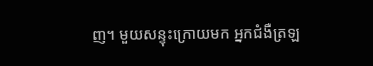ញ។ មួយសន្ទុះក្រោយមក អ្នកជំងឺត្រឡ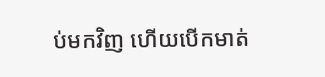ប់មកវិញ ហើយបើកមាត់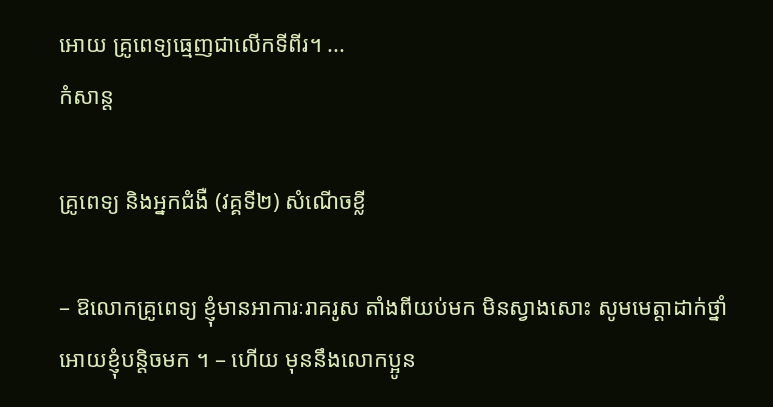អោយ គ្រូពេទ្យធ្មេញជាលើកទីពីរ។ ...
កំសាន្ដ

គ្រូពេទ្យ និងអ្នកជំងឺ (វគ្គទី២) សំណើចខ្លី

– ឱលោកគ្រូពេទ្យ ខ្ញុំមានអាការៈរាគរូស តាំងពីយប់មក មិនស្វាងសោះ សូមមេត្តាដាក់ថ្នាំអោយខ្ញុំបន្តិចមក ។ – ហើយ មុននឹងលោកប្អូន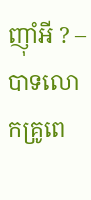ញ៉ាំអី ? – បាទលោកគ្រូពេ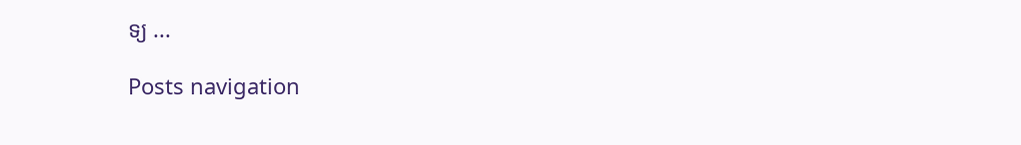ទ្យ ...

Posts navigation